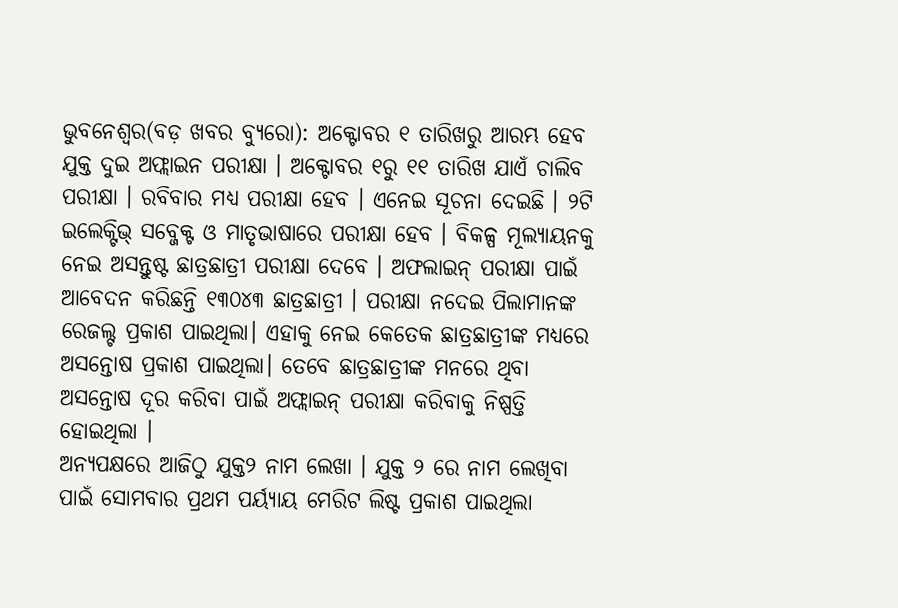ଭୁବନେଶ୍ୱର(ବଡ଼ ଖବର ବ୍ୟୁରୋ): ଅକ୍ଟୋବର ୧ ତାରିଖରୁ ଆରମ୍ଭ ହେବ ଯୁକ୍ତ ଦୁଇ ଅଫ୍ଲାଇନ ପରୀକ୍ଷା । ଅକ୍ଟୋବର ୧ରୁ ୧୧ ତାରିଖ ଯାଏଁ ଚାଲିବ ପରୀକ୍ଷା । ରବିବାର ମଧ୍ୟ ପରୀକ୍ଷା ହେବ । ଏନେଇ ସୂଚନା ଦେଇଛି । ୨ଟି ଇଲେକ୍ଟିଭ୍ ସବ୍ଜେକ୍ଟ ଓ ମାତୃଭାଷାରେ ପରୀକ୍ଷା ହେବ । ବିକଳ୍ପ ମୂଲ୍ୟାୟନକୁ ନେଇ ଅସନ୍ତୁଷ୍ଟ ଛାତ୍ରଛାତ୍ରୀ ପରୀକ୍ଷା ଦେବେ । ଅଫଲାଇନ୍ ପରୀକ୍ଷା ପାଇଁ ଆବେଦନ କରିଛନ୍ତି ୧୩୦୪୩ ଛାତ୍ରଛାତ୍ରୀ । ପରୀକ୍ଷା ନଦେଇ ପିଲାମାନଙ୍କ ରେଜଲ୍ଟ ପ୍ରକାଶ ପାଇଥିଲା। ଏହାକୁ ନେଇ କେତେକ ଛାତ୍ରଛାତ୍ରୀଙ୍କ ମଧ୍ୟରେ ଅସନ୍ତୋଷ ପ୍ରକାଶ ପାଇଥିଲା। ତେବେ ଛାତ୍ରଛାତ୍ରୀଙ୍କ ମନରେ ଥିବା ଅସନ୍ତୋଷ ଦୂର କରିବା ପାଇଁ ଅଫ୍ଲାଇନ୍ ପରୀକ୍ଷା କରିବାକୁ ନିଷ୍ପତ୍ତି ହୋଇଥିଲା ।
ଅନ୍ୟପକ୍ଷରେ ଆଜିଠୁ ଯୁକ୍ତ୨ ନାମ ଲେଖା । ଯୁକ୍ତ ୨ ରେ ନାମ ଲେଖିବା ପାଇଁ ସୋମବାର ପ୍ରଥମ ପର୍ୟ୍ୟାୟ ମେରିଟ ଲିଷ୍ଟ ପ୍ରକାଶ ପାଇଥିଲା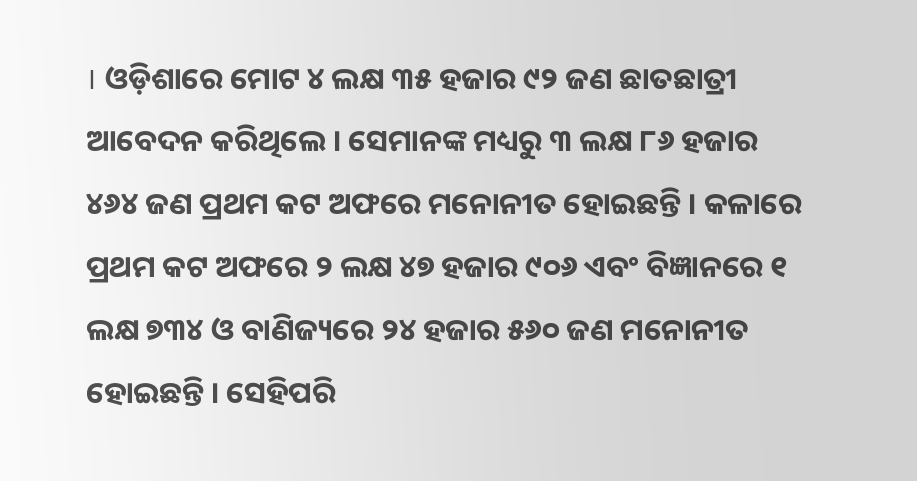। ଓଡ଼ିଶାରେ ମୋଟ ୪ ଲକ୍ଷ ୩୫ ହଜାର ୯୨ ଜଣ ଛାତଛାତ୍ରୀ ଆବେଦନ କରିଥିଲେ । ସେମାନଙ୍କ ମଧ୍ୟରୁ ୩ ଲକ୍ଷ ୮୬ ହଜାର ୪୬୪ ଜଣ ପ୍ରଥମ କଟ ଅଫରେ ମନୋନୀତ ହୋଇଛନ୍ତି । କଳାରେ ପ୍ରଥମ କଟ ଅଫରେ ୨ ଲକ୍ଷ ୪୭ ହଜାର ୯୦୬ ଏବଂ ବିଜ୍ଞାନରେ ୧ ଲକ୍ଷ ୭୩୪ ଓ ବାଣିଜ୍ୟରେ ୨୪ ହଜାର ୫୬୦ ଜଣ ମନୋନୀତ ହୋଇଛନ୍ତି । ସେହିପରି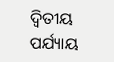ଦ୍ୱିତୀୟ ପର୍ଯ୍ୟାୟ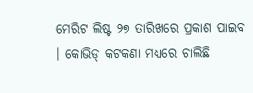ମେରିଟ ଲିଷ୍ଟ ୨୭ ତାରିଖରେ ପ୍ରକାଶ ପାଇବ । କୋଭିଡ୍ କଟକଣା ମଧ୍ୟରେ ଚାଲିଛି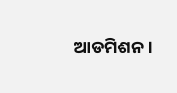ଆଡମିଶନ ।